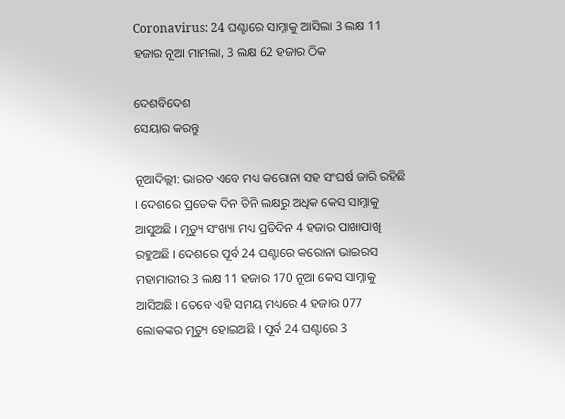Coronavirus: 24 ଘଣ୍ଟାରେ ସାମ୍ନାକୁ ଆସିଲା 3 ଲକ୍ଷ 11 ହଜାର ନୂଆ ମାମଲା, 3 ଲକ୍ଷ 62 ହଜାର ଠିକ

ଦେଶବିଦେଶ
ସେୟାର କରନ୍ତୁ

ନୂଆଦିଲ୍ଲୀ: ଭାରତ ଏବେ ମଧ୍ୟ କରୋନା ସହ ସଂଘର୍ଷ ଜାରି ରହିଛି । ଦେଶରେ ପ୍ରତେକ ଦିନ ତିନି ଲକ୍ଷରୁ ଅଧିକ କେସ ସାମ୍ନାକୁ ଆସୁଅଛି । ମୃତ୍ୟୁ ସଂଖ୍ୟା ମଧ୍ୟ ପ୍ରତିଦିନ 4 ହଜାର ପାଖାପାଖି ରହୁଅଛି । ଦେଶରେ ପୂର୍ବ 24 ଘଣ୍ଟାରେ କରୋନା ଭାଇରସ ମହାମାରୀର 3 ଲକ୍ଷ 11 ହଜାର 170 ନୂଆ କେସ ସାମ୍ନାକୁ ଆସିଅଛି । ତେବେ ଏହି ସମୟ ମଧ୍ୟରେ 4 ହଜାର 077 ଲୋକଙ୍କର ମୃତ୍ୟୁ ହୋଇଅଛି । ପୂର୍ବ 24 ଘଣ୍ଟାରେ 3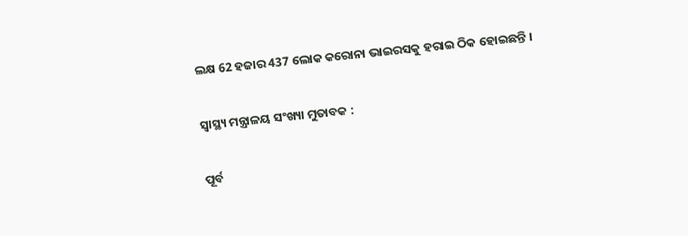ଲକ୍ଷ 62 ହଜାର 437 ଲୋକ କରୋନା ଭାଇରସକୁ ହରାଇ ଠିକ ହୋଇଛନ୍ତି ।

ସ୍ୱାସ୍ଥ୍ୟ ମନ୍ତ୍ରାଳୟ ସଂଖ୍ୟା ମୁତାବକ :

ପୂର୍ବ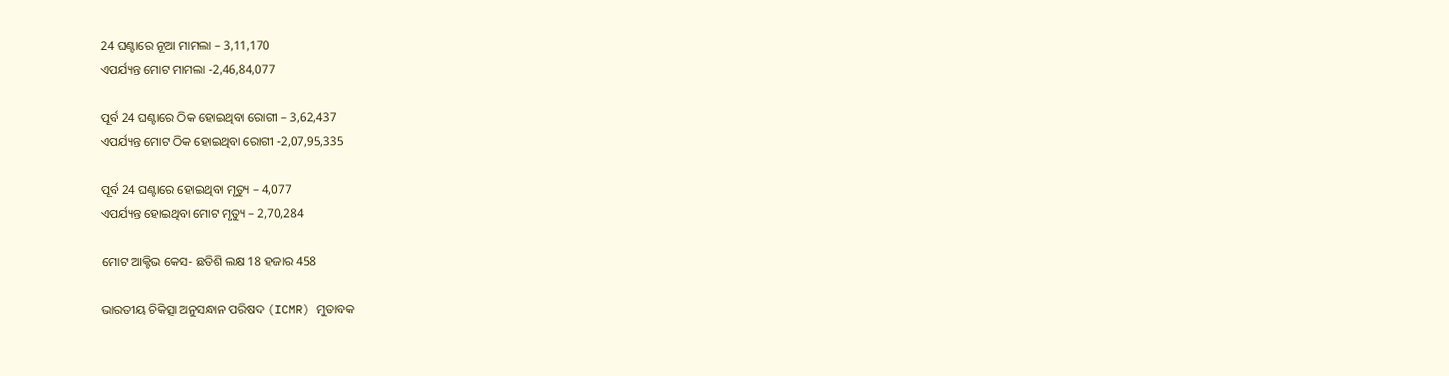24 ଘଣ୍ଟାରେ ନୂଆ ମାମଲା – 3,11,170
ଏପର୍ଯ୍ୟନ୍ତ ମୋଟ ମାମଲା -2,46,84,077

ପୂର୍ବ 24 ଘଣ୍ଟାରେ ଠିକ ହୋଇଥିବା ରୋଗୀ – 3,62,437
ଏପର୍ଯ୍ୟନ୍ତ ମୋଟ ଠିକ ହୋଇଥିବା ରୋଗୀ -2,07,95,335

ପୂର୍ବ 24 ଘଣ୍ଟାରେ ହୋଇଥିବା ମୃତ୍ୟୁ – 4,077
ଏପର୍ଯ୍ୟନ୍ତ ହୋଇଥିବା ମୋଟ ମୃତ୍ୟୁ – 2,70,284

ମୋଟ ଆକ୍ଟିଭ କେସ- ଛତିଶି ଲକ୍ଷ 18 ହଜାର 458

ଭାରତୀୟ ଚିକିତ୍ସା ଅନୁସନ୍ଧାନ ପରିଷଦ (ICMR) ମୁତାବକ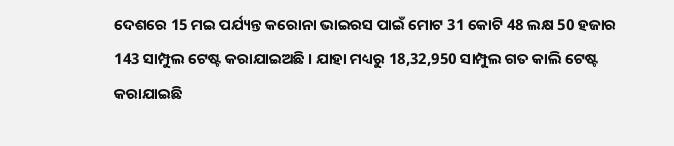ଦେଶରେ 15 ମଇ ପର୍ଯ୍ୟନ୍ତ କରୋନା ଭାଇରସ ପାଇଁ ମୋଟ 31 କୋଟି 48 ଲକ୍ଷ 50 ହଜାର 143 ସାମ୍ପୁଲ ଟେଷ୍ଟ କରାଯାଇଅଛି । ଯାହା ମଧ୍ୟରୁ 18,32,950 ସାମ୍ପୁଲ ଗତ କାଲି ଟେଷ୍ଟ କରାଯାଇଛି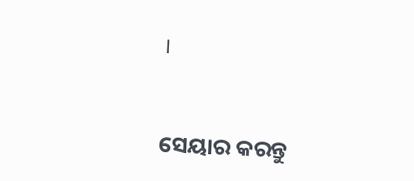।


ସେୟାର କରନ୍ତୁ